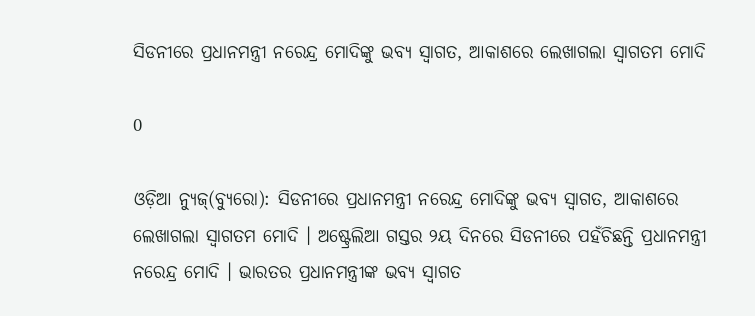ସିଡନୀରେ ପ୍ରଧାନମନ୍ତ୍ରୀ ନରେନ୍ଦ୍ର ମୋଦିଙ୍କୁ ଭବ୍ୟ ସ୍ୱାଗତ, ଆକାଶରେ ଲେଖାଗଲା ସ୍ୱାଗତମ ମୋଦି

0

ଓଡ଼ିଆ ନ୍ୟୁଜ୍(ବ୍ୟୁରୋ): ସିଡନୀରେ ପ୍ରଧାନମନ୍ତ୍ରୀ ନରେନ୍ଦ୍ର ମୋଦିଙ୍କୁ ଭବ୍ୟ ସ୍ୱାଗତ, ଆକାଶରେ ଲେଖାଗଲା ସ୍ୱାଗତମ ମୋଦି । ଅଷ୍ଟ୍ରେଲିଆ ଗସ୍ତର ୨ୟ ଦିନରେ ସିଡନୀରେ ପହଁଚିଛନ୍ତି ପ୍ରଧାନମନ୍ତ୍ରୀ ନରେନ୍ଦ୍ର ମୋଦି । ଭାରତର ପ୍ରଧାନମନ୍ତ୍ରୀଙ୍କ ଭବ୍ୟ ସ୍ୱାଗତ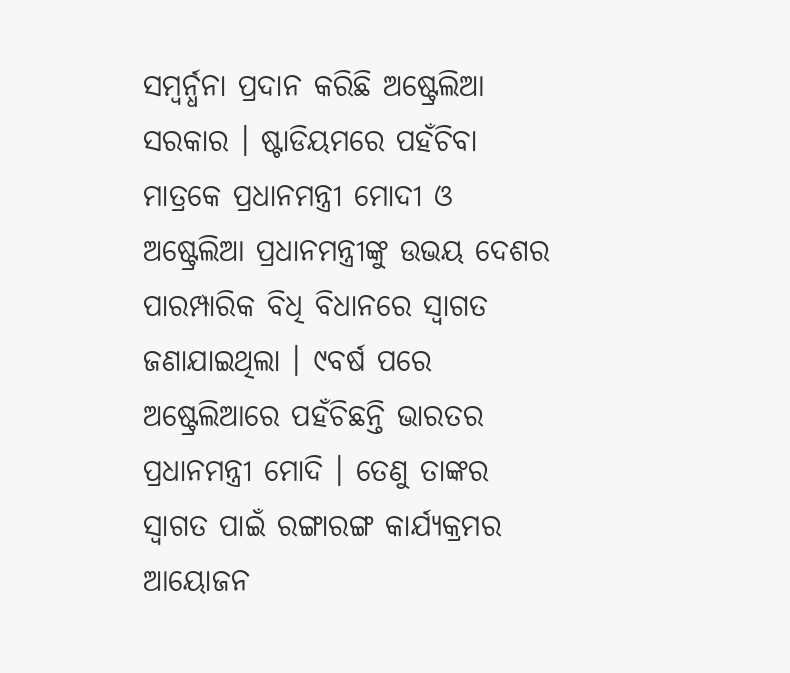ସମ୍ବର୍ନ୍ଧନା ପ୍ରଦାନ କରିଛି ଅଷ୍ଟ୍ରେଲିଆ ସରକାର । ଷ୍ଟାଡିୟମରେ ପହଁଚିବା ମାତ୍ରକେ ପ୍ରଧାନମନ୍ତ୍ରୀ ମୋଦୀ ଓ ଅଷ୍ଟ୍ରେଲିଆ ପ୍ରଧାନମନ୍ତ୍ରୀଙ୍କୁ ଉଭୟ ଦେଶର ପାରମ୍ପାରିକ ବିଧି ବିଧାନରେ ସ୍ୱାଗତ ଜଣାଯାଇଥିଲା । ୯ବର୍ଷ ପରେ ଅଷ୍ଟ୍ରେଲିଆରେ ପହଁଚିଛନ୍ତି ଭାରତର ପ୍ରଧାନମନ୍ତ୍ରୀ ମୋଦି । ତେଣୁ ତାଙ୍କର ସ୍ୱାଗତ ପାଇଁ ରଙ୍ଗାରଙ୍ଗ କାର୍ଯ୍ୟକ୍ରମର ଆୟୋଜନ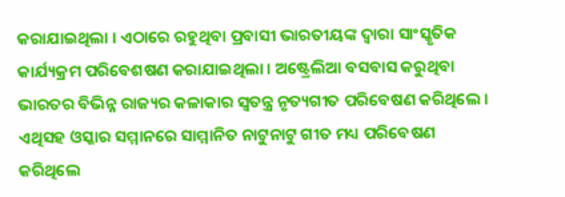କରାଯାଇଥିଲା । ଏଠାରେ ରହୁଥିବା ପ୍ରବାସୀ ଭାରତୀୟଙ୍କ ଦ୍ୱାରା ସାଂସ୍କୃତିକ କାର୍ଯ୍ୟକ୍ରମ ପରିବେଶଷଣ କରାଯାଇଥିଲା । ଅଷ୍ଟ୍ରେଲିଆ ବସବାସ କରୁଥିବା ଭାରତର ବିଭିନ୍ନ ରାଜ୍ୟର କଳାକାର ସ୍ୱତନ୍ତ୍ର ନୃତ୍ୟଗୀତ ପରିବେଷଣ କରିଥିଲେ । ଏଥିସହ ଓସ୍କାର ସମ୍ମାନରେ ସାମ୍ମାନିତ ନାଟୁନାଟୁ ଗୀତ ମଧ୍ୟ ପରିବେଷଣ କରିଥିଲେ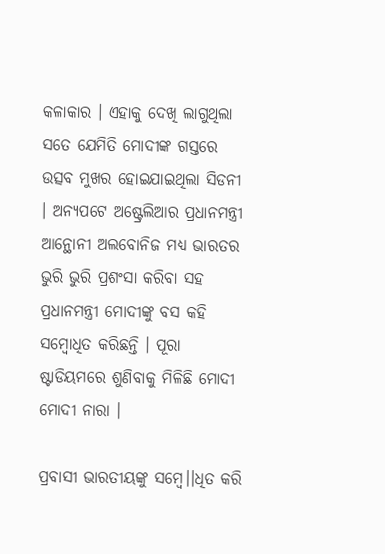କଳାକାର । ଏହାକୁ ଦେଖି ଲାଗୁଥିଲା ସତେ ଯେମିତି ମୋଦୀଙ୍କ ଗସ୍ତରେ ଉତ୍ସବ ମୁଖର ହୋଇଯାଇଥିଲା ସିଡନୀ । ଅନ୍ୟପଟେ ଅଷ୍ଟ୍ରେଲିଆର ପ୍ରଧାନମନ୍ତ୍ରୀ ଆନ୍ଥୋନୀ ଅଲବୋନିଜ ମଧ୍ୟ ଭାରତର ଭୁରି ଭୁରି ପ୍ରଶଂସା କରିବା ସହ ପ୍ରଧାନମନ୍ତ୍ରୀ ମୋଦୀଙ୍କୁ ବସ କହି ସମ୍ବୋଧିତ କରିଛନ୍ତି । ପୂରା ଷ୍ଟାଡିୟମରେ ଶୁଣିବାକୁ ମିଳିଛି ମୋଦୀ ମୋଦୀ ନାରା ।

ପ୍ରବାସୀ ଭାରତୀୟଙ୍କୁ ସମ୍ବେ।।ଧିତ କରି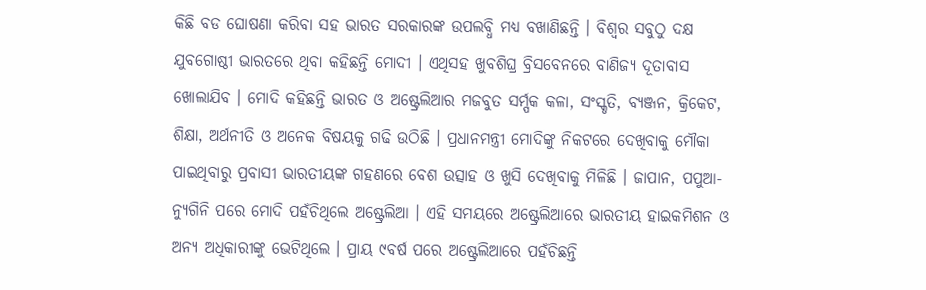କିଛି ବଡ ଘୋଷଣା କରିବା ସହ ଭାରତ ସରକାରଙ୍କ ଉପଲବ୍ଧି ମଧ୍ୟ ବଖାଣିଛନ୍ତି । ବିଶ୍ୱର ସବୁଠୁ ଦକ୍ଷ ଯୁବଗୋଷ୍ଠୀ ଭାରତରେ ଥିବା କହିଛନ୍ତି ମୋଦୀ । ଏଥିସହ ଖୁବଶିଘ୍ର ବ୍ରିସବେନରେ ବାଣିଜ୍ୟ ଦୂତାବାସ ଖୋଲାଯିବ । ମୋଦି କହିଛନ୍ତି ଭାରତ ଓ ଅଷ୍ଟ୍ରେଲିଆର ମଜବୁତ ସର୍ମ୍ପକ କଳା, ସଂସ୍କୃତି, ବ୍ୟଞ୍ଜନ, କ୍ରିକେଟ, ଶିକ୍ଷା, ଅର୍ଥନୀତି ଓ ଅନେକ ବିଷୟକୁ ଗଢି ଉଠିଛି । ପ୍ରଧାନମନ୍ତ୍ରୀ ମୋଦିଙ୍କୁ ନିକଟରେ ଦେଖିବାକୁ ମୌକା ପାଇଥିବାରୁ ପ୍ରବାସୀ ଭାରତୀୟଙ୍କ ଗହଣରେ ବେଶ ଉତ୍ସାହ ଓ ଖୁସି ଦେଖିବାକୁ ମିଳିଛି । ଜାପାନ, ପପୁଆ-ନ୍ୟୁଗିନି ପରେ ମୋଦି ପହଁଚିଥିଲେ ଅଷ୍ଟ୍ରେଲିଆ । ଏହି ସମୟରେ ଅଷ୍ଟ୍ରେଲିଆରେ ଭାରତୀୟ ହାଇକମିଶନ ଓ ଅନ୍ୟ ଅଧିକାରୀଙ୍କୁ ଭେଟିଥିଲେ । ପ୍ରାୟ ୯ବର୍ଷ ପରେ ଅଷ୍ଟ୍ରେଲିଆରେ ପହଁଚିଛନ୍ତି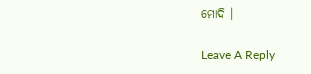ମୋଦି ।

Leave A Reply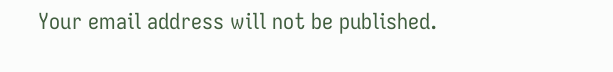Your email address will not be published.